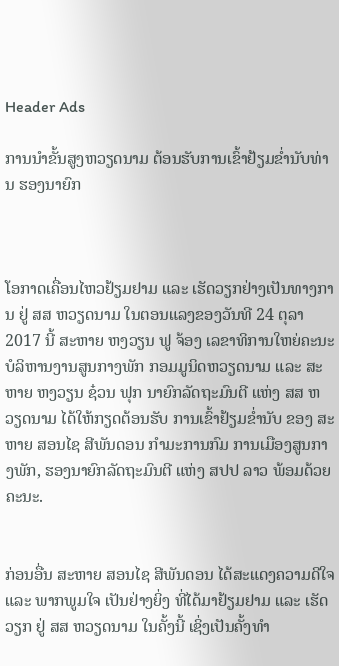Header Ads

ການນໍາຂັ້ນສູງຫວຽດນາມ ຕ້ອນຮັບການເຂົ້າຢ້ຽມຂໍ່ານັບທ່ານ ຮອງນາຍົກ



ໂອກາດເຄື່ອນໄຫວຢ້ຽມຢາມ ແລະ ເຮັດວຽກຢ່າງເປັນທາງການ ຢູ່ ສສ ຫວຽດນາມ ໃນຕອນແລງຂອງວັນທີ 24 ຕຸລາ 2017 ນີ້ ສະຫາຍ ຫງວຽນ ຟູ ຈ້ອງ ເລຂາທິການໃຫຍ່ຄະນະ ບໍລິຫານງານສູນກາງພັກ ກອມມູນິດຫວຽດນາມ ແລະ ສະຫາຍ ຫງວຽນ ຊ໋ວນ ຟຸກ ນາຍົກລັດຖະມົນຕີ ແຫ່ງ ສສ ຫວຽດນາມ ໄດ້ໃຫ້ກຽດຕ້ອນຮັບ ການເຂົ້າຢ້ຽມຂໍ່ານັບ ຂອງ ສະຫາຍ ສອນໄຊ ສີພັນດອນ ກຳມະການກົມ ການເມືອງສູນກາງພັກ, ຮອງນາຍົກລັດຖະມົນຕີ ແຫ່ງ ສປປ ລາວ ພ້ອມດ້ວຍຄະນະ.


ກ່ອນອື່ນ ສະຫາຍ ສອນໄຊ ສີພັນດອນ ໄດ້ສະແດງຄວາມດີໃຈ ແລະ ພາກພູມໃຈ ເປັນຢ່າງຍິ່ງ ທີ່ໄດ້ມາຢ້ຽມຢາມ ແລະ ເຮັດວຽກ ຢູ່ ສສ ຫວຽດນາມ ໃນຄັ້ງນີ້ ເຊິ່ງເປັນຄັ້ງທໍາ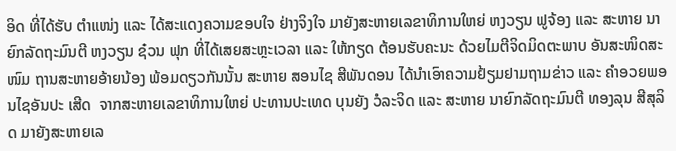ອິດ ທີ່ໄດ້ຮັບ ຕໍາແໜ່ງ ແລະ ໄດ້ສະແດງຄວາມຂອບໃຈ ຢ່າງຈິງໃຈ ມາຍັງສະຫາຍເລຂາທິການໃຫຍ່ ຫງວຽນ ຟູຈ້ອງ ແລະ ສະຫາຍ ນາຍົກລັດຖະມົນຕີ ຫງວຽນ ຊ໋ວນ ຟຸກ ທີ່ໄດ້ເສຍສະຫຼະເວລາ ແລະ ໃຫ້ກຽດ ຕ້ອນຮັບຄະນະ ດ້ວຍໄມຕີຈິດມິດຕະພາບ ອັນສະໜິດສະໜົມ ຖານສະຫາຍອ້າຍນ້ອງ ພ້ອມດຽວກັນນັ້ນ ສະຫາຍ ສອນໄຊ ສີພັນດອນ ໄດ້ນຳເອົາຄວາມຢ້ຽມຢາມຖາມຂ່າວ ແລະ ຄຳອວຍພອນໄຊອັນປະ ເສີດ  ຈາກສະຫາຍເລຂາທິການໃຫຍ່ ປະທານປະເທດ ບຸນຍັງ ວໍລະຈິດ ແລະ ສະຫາຍ ນາຍົກລັດຖະມົນຕີ ທອງລຸນ ສີສຸລິດ ມາຍັງສະຫາຍເລ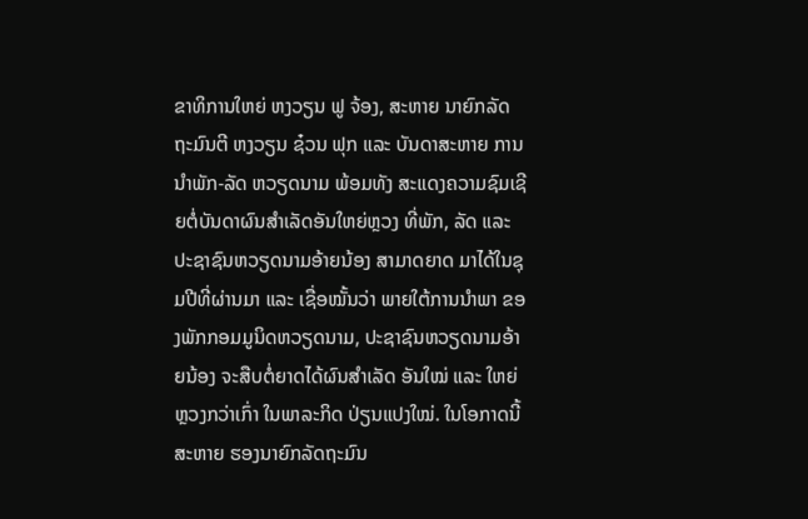ຂາທິການໃຫຍ່ ຫງວຽນ ຟູ ຈ້ອງ, ສະຫາຍ ນາຍົກລັດຖະມົນຕີ ຫງວຽນ ຊ໋ວນ ຟຸກ ແລະ ບັນດາສະຫາຍ ການນໍາພັກ-ລັດ ຫວຽດນາມ ພ້ອມທັງ ສະແດງຄວາມຊົມເຊີຍຕໍ່ບັນດາຜົນສຳເລັດອັນໃຫຍ່ຫຼວງ ທີ່ພັກ, ລັດ ແລະ ປະຊາຊົນຫວຽດນາມອ້າຍນ້ອງ ສາມາດຍາດ ມາໄດ້ໃນຊຸມປີທີ່ຜ່ານມາ ແລະ ເຊື່ອໝັ້ນວ່າ ພາຍໃຕ້ການນຳພາ ຂອງພັກກອມມູນິດຫວຽດນາມ, ປະຊາຊົນຫວຽດນາມອ້າຍນ້ອງ ຈະສືບຕໍ່ຍາດໄດ້ຜົນສຳເລັດ ອັນໃໝ່ ແລະ ໃຫຍ່ຫຼວງກວ່າເກົ່າ ໃນພາລະກິດ ປ່ຽນແປງໃໝ່. ໃນໂອກາດນີ້ ສະຫາຍ ຮອງນາຍົກລັດຖະມົນ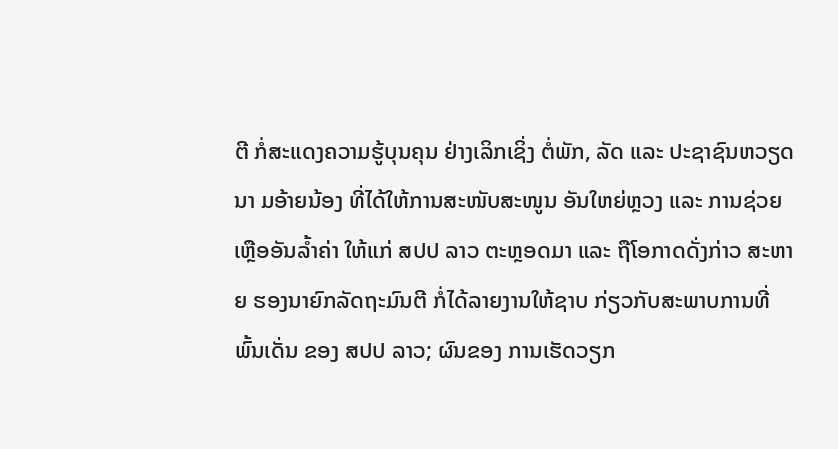ຕີ ກໍ່ສະແດງຄວາມຮູ້ບຸນຄຸນ ຢ່າງເລິກເຊິ່ງ ຕໍ່ພັກ, ລັດ ແລະ ປະຊາຊົນຫວຽດນາ ມອ້າຍນ້ອງ ທີ່ໄດ້ໃຫ້ການສະໜັບສະໜູນ ອັນໃຫຍ່ຫຼວງ ແລະ ການຊ່ວຍເຫຼືອອັນລ້ຳຄ່າ ໃຫ້ແກ່ ສປປ ລາວ ຕະຫຼອດມາ ແລະ ຖືໂອກາດດັ່ງກ່າວ ສະຫາຍ ຮອງນາຍົກລັດຖະມົນຕີ ກໍ່ໄດ້ລາຍງານໃຫ້ຊາບ ກ່ຽວກັບສະພາບການທີ່ພົ້ນເດັ່ນ ຂອງ ສປປ ລາວ; ຜົນຂອງ ການເຮັດວຽກ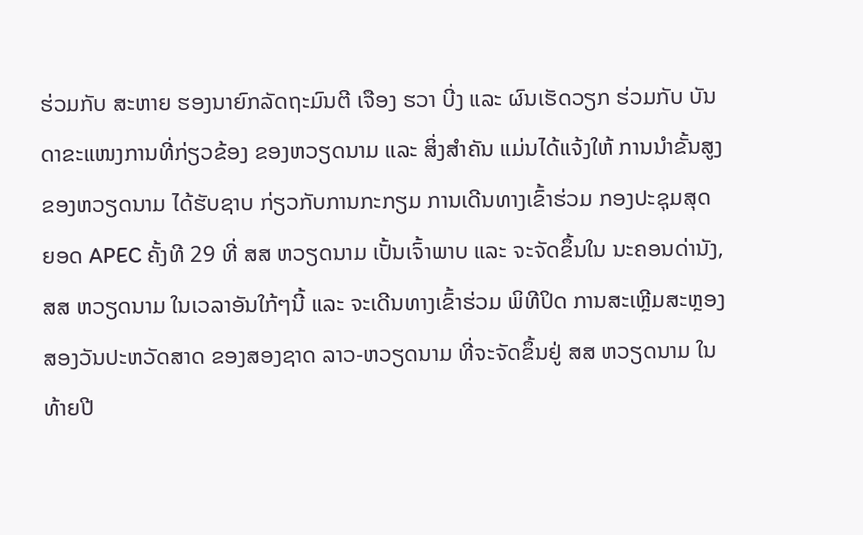ຮ່ວມກັບ ສະຫາຍ ຮອງນາຍົກລັດຖະມົນຕີ ເຈືອງ ຮວາ ບີ່ງ ແລະ ຜົນເຮັດວຽກ ຮ່ວມກັບ ບັນດາຂະແໜງການທີ່ກ່ຽວຂ້ອງ ຂອງຫວຽດນາມ ແລະ ສິ່ງສໍາຄັນ ແມ່ນໄດ້ແຈ້ງໃຫ້ ການນໍາຂັ້ນສູງຂອງຫວຽດນາມ ໄດ້ຮັບຊາບ ກ່ຽວກັບການກະກຽມ ການເດີນທາງເຂົ້າຮ່ວມ ກອງປະຊຸມສຸດຍອດ APEC ຄັ້ງທີ 29 ທີ່ ສສ ຫວຽດນາມ ເປັ້ນເຈົ້າພາບ ແລະ ຈະຈັດຂຶ້ນໃນ ນະຄອນດ່ານັງ, ສສ ຫວຽດນາມ ໃນເວລາອັນໃກ້ໆນີ້ ແລະ ຈະເດີນທາງເຂົ້າຮ່ວມ ພິທີປິດ ການສະເຫຼີມສະຫຼອງສອງວັນປະຫວັດສາດ ຂອງສອງຊາດ ລາວ-ຫວຽດນາມ ທີ່ຈະຈັດຂຶ້ນຢູ່ ສສ ຫວຽດນາມ ໃນທ້າຍປີ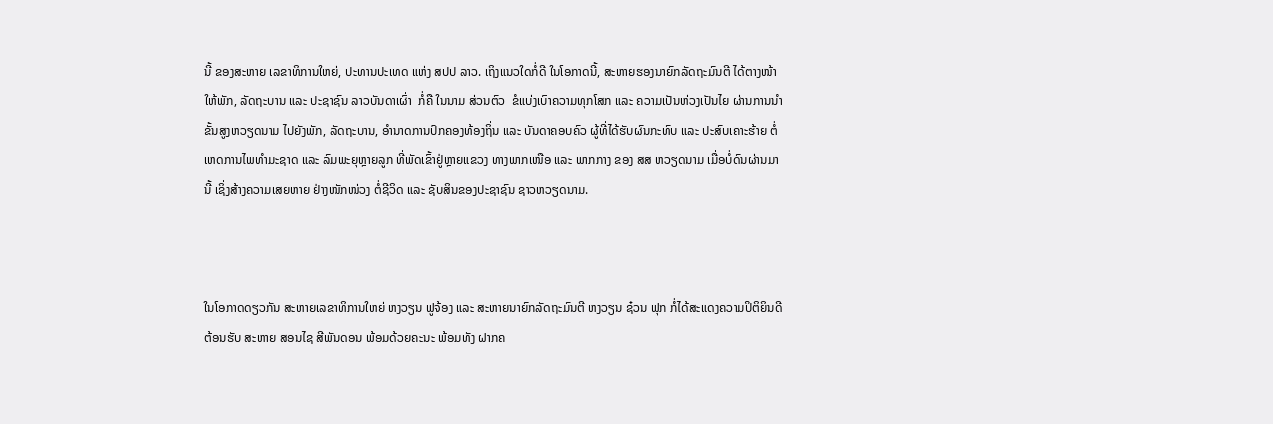ນີ້ ຂອງສະຫາຍ ເລຂາທິການໃຫຍ່, ປະທານປະເທດ ແຫ່ງ ສປປ ລາວ. ເຖິງແນວໃດກໍ່ດີ ໃນໂອກາດນີ້, ສະຫາຍຮອງນາຍົກລັດຖະມົນຕີ ໄດ້ຕາງໜ້າໃຫ້ພັກ, ລັດຖະບານ ແລະ ປະຊາຊົນ ລາວບັນດາເຜົ່າ  ກໍ່ຄື ໃນນາມ ສ່ວນຕົວ  ຂໍແບ່ງເບົາຄວາມທຸກໂສກ ແລະ ຄວາມເປັນຫ່ວງເປັນໄຍ ຜ່ານການນໍາຂັ້ນສູງຫວຽດນາມ ໄປຍັງພັກ, ລັດຖະບານ, ອໍານາດການປົກຄອງທ້ອງຖິ່ນ ແລະ ບັນດາຄອບຄົວ ຜູ້ທີ່ໄດ້ຮັບຜົນກະທົບ ແລະ ປະສົບເຄາະຮ້າຍ ຕໍ່ເຫດການໄພທໍາມະຊາດ ແລະ ລົມພະຍຸຫຼາຍລູກ ທີ່ພັດເຂົ້າຢູ່ຫຼາຍແຂວງ ທາງພາກເໜືອ ແລະ ພາກກາງ ຂອງ ສສ ຫວຽດນາມ ເມື່ອບໍ່ດົນຜ່ານມານີ້ ເຊິ່ງສ້າງຄວາມເສຍຫາຍ ຢ່າງໜັກໜ່ວງ ຕໍ່ຊີວິດ ແລະ ຊັບສິນຂອງປະຊາຊົນ ຊາວຫວຽດນາມ.



ໃນໂອກາດດຽວກັນ ສະຫາຍເລຂາທິການໃຫຍ່ ຫງວຽນ ຟູຈ້ອງ ແລະ ສະຫາຍນາຍົກລັດຖະມົນຕີ ຫງວຽນ ຊ໋ວນ ຟຸກ ກໍ່ໄດ້ສະແດງຄວາມປິຕິຍິນດີຕ້ອນຮັບ ສະຫາຍ ສອນໄຊ ສີພັນດອນ ພ້ອມດ້ວຍຄະນະ ພ້ອມທັງ ຝາກຄ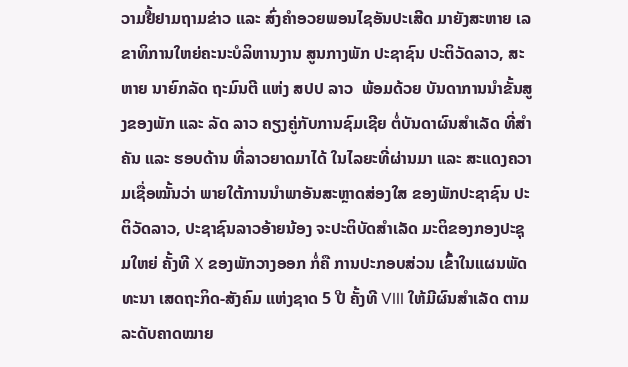ວາມຢື້ຢາມຖາມຂ່າວ ແລະ ສົ່ງຄຳອວຍພອນໄຊອັນປະເສີດ ມາຍັງສະຫາຍ ເລຂາທິການໃຫຍ່ຄະນະບໍລິຫານງານ ສູນກາງພັກ ປະຊາຊົນ ປະຕິວັດລາວ, ສະຫາຍ ນາຍົກລັດ ຖະມົນຕີ ແຫ່ງ ສປປ ລາວ  ພ້ອມດ້ວຍ ບັນດາການນໍາຂັ້ນສູງຂອງພັກ ແລະ ລັດ ລາວ ຄຽງຄູ່ກັບການຊົມເຊີຍ ຕໍ່ບັນດາຜົນສຳເລັດ ທີ່ສຳຄັນ ແລະ ຮອບດ້ານ ທີ່ລາວຍາດມາໄດ້ ໃນໄລຍະທີ່ຜ່ານມາ ແລະ ສະແດງຄວາມເຊື່ອໝັ້ນວ່າ ພາຍໃຕ້ການນຳພາອັນສະຫຼາດສ່ອງໃສ ຂອງພັກປະຊາຊົນ ປະຕິວັດລາວ, ປະຊາຊົນລາວອ້າຍນ້ອງ ຈະປະຕິບັດສໍາເລັດ ມະຕິຂອງກອງປະຊຸມໃຫຍ່ ຄັ້ງທີ X ຂອງພັກວາງອອກ ກໍ່ຄື ການປະກອບສ່ວນ ເຂົ້າໃນແຜນພັດທະນາ ເສດຖະກິດ-ສັງຄົມ ແຫ່ງຊາດ 5 ປີ ຄັ້ງທີ VIII ໃຫ້ມີຜົນສໍາເລັດ ຕາມລະດັບຄາດໝາຍ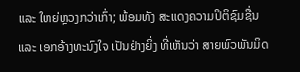ແລະ ໃຫຍ່ຫຼວງກວ່າເກົ່າ; ພ້ອມທັງ ສະແດງຄວາມປິຕິຊົມຊື່ນ ແລະ ເອກອ້າງທະນົງໃຈ ເປັນຢ່າງຍິ່ງ ທີ່ເຫັນວ່າ ສາຍພົວພັນມິດ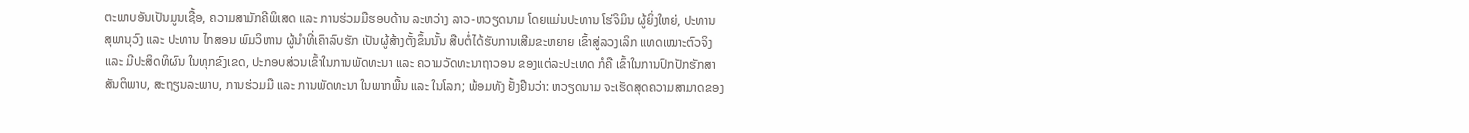ຕະພາບອັນເປັນມູນເຊື້ອ, ຄວາມສາມັກຄີພິເສດ ແລະ ການຮ່ວມມືຮອບດ້ານ ລະຫວ່າງ ລາວ-ຫວຽດນາມ ໂດຍແມ່ນປະທານ ໂຮ່ຈິມິນ ຜູ້ຍິ່ງໃຫຍ່, ປະທານ ສຸພານຸວົງ ແລະ ປະທານ ໄກສອນ ພົມວິຫານ ຜູ້ນຳທີ່ເຄົາລົບຮັກ ເປັນຜູ້ສ້າງຕັ້ງຂຶ້ນນັ້ນ ສືບຕໍ່ໄດ້ຮັບການເສີມຂະຫຍາຍ ເຂົ້າສູ່ລວງເລິກ ແທດເໝາະຕົວຈິງ ແລະ ມີປະສິດທິຜົນ ໃນທຸກຂົງເຂດ, ປະກອບສ່ວນເຂົ້າໃນການພັດທະນາ ແລະ ຄວາມວັດທະນາຖາວອນ ຂອງແຕ່ລະປະເທດ ກໍຄື ເຂົ້າໃນການປົກປັກຮັກສາ ສັນຕິພາບ, ສະຖຽນລະພາບ, ການຮ່ວມມື ແລະ ການພັດທະນາ ໃນພາກພື້ນ ແລະ ໃນໂລກ; ພ້ອມທັງ ຢັ້ງຢືນວ່າ: ຫວຽດນາມ ຈະເຮັດສຸດຄວາມສາມາດຂອງ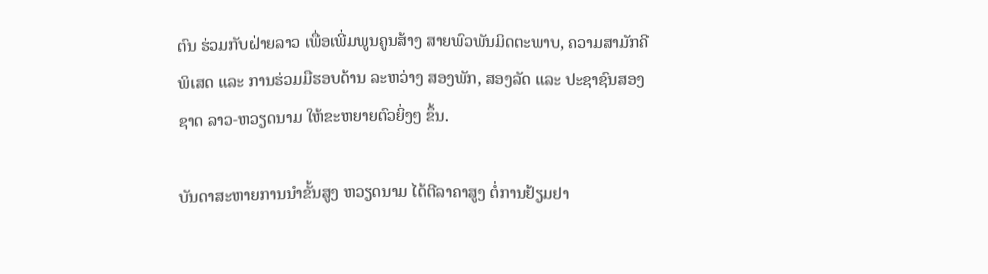ຕົນ ຮ່ວມກັບຝ່າຍລາວ ເພື່ອເພີ່ມພູນຄູນສ້າງ ສາຍພົວພັນມິດຕະພາບ, ຄວາມສາມັກຄີພິເສດ ແລະ ການຮ່ວມມືຮອບດ້ານ ລະຫວ່າງ ສອງພັກ, ສອງລັດ ແລະ ປະຊາຊົນສອງຊາດ ລາວ-ຫວຽດນາມ ໃຫ້ຂະຫຍາຍຕົວຍິ່ງໆ ຂຶ້ນ.

ບັນດາສະຫາຍການນຳຂັ້ນສູງ ຫວຽດນາມ ໄດ້ຕີລາຄາສູງ ຕໍ່ການຢ້ຽມຢາ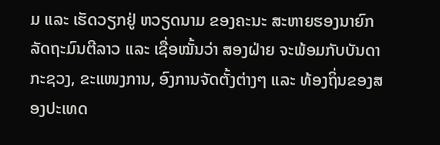ມ ແລະ ເຮັດວຽກຢູ່ ຫວຽດນາມ ຂອງຄະນະ ສະຫາຍຮອງນາຍົກລັດຖະມົນຕີລາວ ແລະ ເຊື່ອໝັ້ນວ່າ ສອງຝ່າຍ ຈະພ້ອມກັບບັນດາກະຊວງ, ຂະແໜງການ, ອົງການຈັດຕັ້ງຕ່າງໆ ແລະ ທ້ອງຖິ່ນຂອງສອງປະເທດ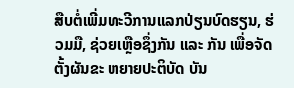ສືບຕໍ່ເພີ່ມທະວີການແລກປ່ຽນບົດຮຽນ, ຮ່ວມມື, ຊ່ວຍເຫຼືອຊຶ່ງກັນ ແລະ ກັນ ເພື່ອຈັດຕັ້ງຜັນຂະ ຫຍາຍປະຕິບັດ ບັນ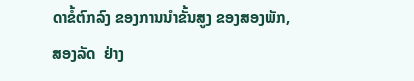ດາຂໍ້ຕົກລົງ ຂອງການນຳຂັ້ນສູງ ຂອງສອງພັກ, ສອງລັດ  ຢ່າງ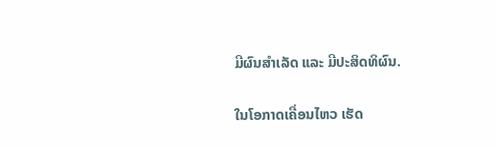ມີຜົນສໍາເລັດ ແລະ ມີປະສິດທິຜົນ.

ໃນໂອກາດເຄື່ອນໄຫວ ເຮັດ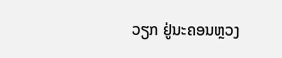ວຽກ ຢູ່ນະຄອນຫຼວງ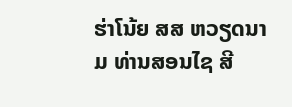ຮ່າໂນ້ຍ ສສ ຫວຽດນາມ ທ່ານສອນໄຊ ສີ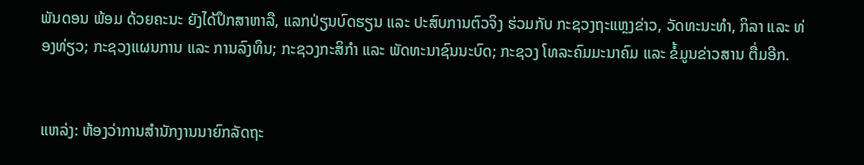ພັນດອນ ພ້ອມ ດ້ວຍຄະນະ ຍັງໄດ້ປຶກສາຫາລື, ແລກປ່ຽນບົດຮຽນ ແລະ ປະສົບການຕົວຈິງ ຮ່ວມກັບ ກະຊວງຖະແຫຼງຂ່າວ, ວັດທະນະທໍາ, ກິລາ ແລະ ທ່ອງທ່ຽວ; ກະຊວງແຜນການ ແລະ ການລົງທຶນ; ກະຊວງກະສິກໍາ ແລະ ພັດທະນາຊົນນະບົດ; ກະຊວງ ໂທລະຄົມມະນາຄົມ ແລະ ຂໍ້ມູນຂ່າວສານ ຕື່ມອີກ.


ແຫລ່ງ: ຫ້ອງວ່າການສຳນັກງານນາຍົກລັດຖະ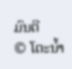ມົນຕີ
© ໂຕະນໍ້າ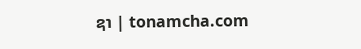ຊາ | tonamcha.com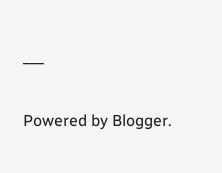___


Powered by Blogger.